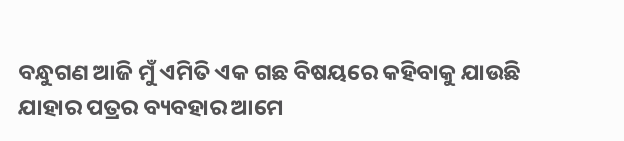ବନ୍ଧୁଗଣ ଆଜି ମୁଁ ଏମିତି ଏକ ଗଛ ବିଷୟରେ କହିବାକୁ ଯାଉଛି ଯାହାର ପତ୍ରର ବ୍ୟବହାର ଆମେ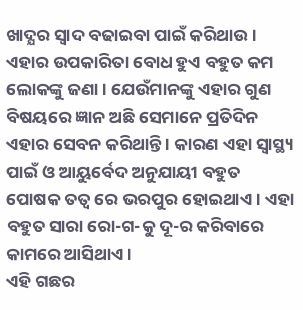ଖାଦ୍ଯର ସ୍ଵାଦ ବଢାଇବା ପାଇଁ କରିଥାଉ । ଏହାର ଉପକାରିତା ବୋଧ ହୁଏ ବହୁତ କମ ଲୋକଙ୍କୁ ଜଣା । ଯେଉଁମାନଙ୍କୁ ଏହାର ଗୁଣ ବିଷୟରେ ଜ୍ଞାନ ଅଛି ସେମାନେ ପ୍ରତିଦିନ ଏହାର ସେବନ କରିଥାନ୍ତି । କାରଣ ଏହା ସ୍ୱାସ୍ଥ୍ୟ ପାଇଁ ଓ ଆୟୁର୍ବେଦ ଅନୁଯାୟୀ ବହୁତ ପୋଷକ ତତ୍ଵ ରେ ଭରପୁର ହୋଇଥାଏ । ଏହା ବହୁତ ସାରା ରୋ-ଗ-କୁ ଦୂ-ର କରିବାରେ କାମରେ ଆସିଥାଏ ।
ଏହି ଗଛର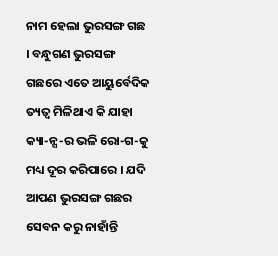ନାମ ହେଲା ଭୁରସଙ୍ଗ ଗଛ । ବନ୍ଧୁଗଣ ଭୁରସଙ୍ଗ ଗଛରେ ଏତେ ଆୟୁର୍ବେଦିକ ତ୍ୟତ୍ଵ ମିଳିଥାଏ କି ଯାହା କ୍ୟା-ନ୍ସ-ର ଭଳି ରୋ-ଗ-କୁ ମଧ୍ୟ ଦୂର କରିପାରେ । ଯଦି ଆପଣ ଭୁରସଙ୍ଗ ଗଛର ସେବନ କରୁ ନାହାଁନ୍ତି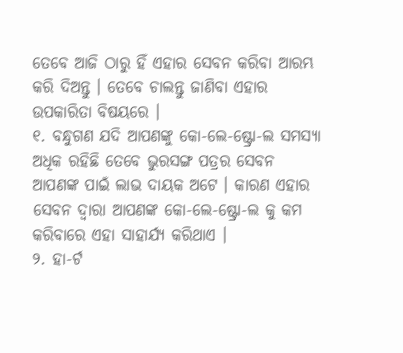ତେବେ ଆଜି ଠାରୁ ହିଁ ଏହାର ସେବନ କରିବା ଆରମ୍ଭ କରି ଦିଅନ୍ତୁ । ତେବେ ଚାଲନ୍ତୁ ଜାଣିବା ଏହାର ଉପକାରିତା ବିଷୟରେ ।
୧. ବନ୍ଧୁଗଣ ଯଦି ଆପଣଙ୍କୁ କୋ-ଲେ-ଷ୍ଟ୍ରୋ-ଲ ସମସ୍ଯା ଅଧିକ ରହିଛି ତେବେ ଭୁରସଙ୍ଗ ପତ୍ରର ସେବନ ଆପଣଙ୍କ ପାଇଁ ଲାଭ ଦାୟକ ଅଟେ । କାରଣ ଏହାର ସେବନ ଦ୍ଵାରା ଆପଣଙ୍କ କୋ-ଲେ-ଷ୍ଟ୍ରୋ-ଲ କୁ କମ କରିବାରେ ଏହା ସାହାର୍ଯ୍ୟ କରିଥାଏ ।
୨. ହା-ର୍ଟ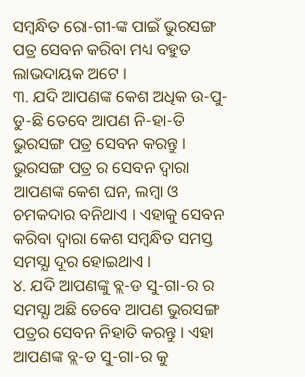ସମ୍ବନ୍ଧିତ ରୋ-ଗୀ-ଙ୍କ ପାଇଁ ଭୁରସଙ୍ଗ ପତ୍ର ସେବନ କରିବା ମଧ୍ୟ ବହୁତ ଲାଭଦାୟକ ଅଟେ ।
୩. ଯଦି ଆପଣଙ୍କ କେଶ ଅଧିକ ଉ-ପୁ-ଡୁ-ଛି ତେବେ ଆପଣ ନି-ହା-ତି ଭୁରସଙ୍ଗ ପତ୍ର ସେବନ କରନ୍ତୁ । ଭୁରସଙ୍ଗ ପତ୍ର ର ସେବନ ଦ୍ଵାରା ଆପଣଙ୍କ କେଶ ଘନ, ଲମ୍ବା ଓ ଚମକଦାର ବନିଥାଏ । ଏହାକୁ ସେବନ କରିବା ଦ୍ଵାରା କେଶ ସମ୍ବନ୍ଧିତ ସମସ୍ତ ସମସ୍ଯା ଦୂର ହୋଇଥାଏ ।
୪. ଯଦି ଆପଣଙ୍କୁ ବ୍ଲ-ଡ ସୁ-ଗା-ର ର ସମସ୍ଯା ଅଛି ତେବେ ଆପଣ ଭୁରସଙ୍ଗ ପତ୍ରର ସେବନ ନିହାତି କରନ୍ତୁ । ଏହା ଆପଣଙ୍କ ବ୍ଲ-ଡ ସୁ-ଗା-ର କୁ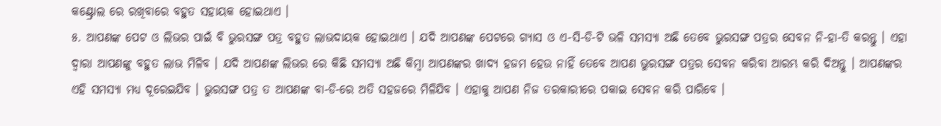କଣ୍ଟ୍ରୋଲ ରେ ରଖିବାରେ ବହୁତ ସହାୟକ ହୋଇଥାଏ ।
୫. ଆପଣଙ୍କ ପେଟ ଓ ଲିଭର ପାଇଁ ବି ଭୁରସଙ୍ଗ ପତ୍ର ବହୁତ ଲାଭଦାୟକ ହୋଇଥାଏ । ଯଦି ଆପଣଙ୍କ ପେଟରେ ଗ୍ଯାସ ଓ ଏ-ସି-ଡି-ଟି ଭଳି ସମସ୍ଯା ଅଛି ତେବେ ଭୁରସଙ୍ଗ ପତ୍ରର ସେବନ ନି-ହା-ତି କରନ୍ତୁ । ଏହା ଦ୍ଵାରା ଆପଣଙ୍କୁ ବହୁତ ଲାଭ ମିଳିବ । ଯଦି ଆପଣଙ୍କ ଲିଭର ରେ କିଛି ସମସ୍ଯା ଅଛି କିମ୍ବା ଆପଣଙ୍କର ଖାଦ୍ଯ ହଜମ ହେଉ ନାହିଁ ତେବେ ଆପଣ ଭୁରସଙ୍ଗ ପତ୍ରର ସେବନ କରିବା ଆରମ୍ଭ କରି ଦିଅନ୍ତୁ । ଆପଣଙ୍କର ଏହି ସମସ୍ଯା ମଧ୍ୟ ଦୂରେଇଯିବ । ଭୁରସଙ୍ଗ ପତ୍ର ତ ଆପଣଙ୍କ ବା-ଡି-ରେ ଅତି ସହଜରେ ମିଳିଯିବ । ଏହାକୁ ଆପଣ ନିଜ ତରକାରୀରେ ପକାଇ ସେବନ କରି ପାରିବେ ।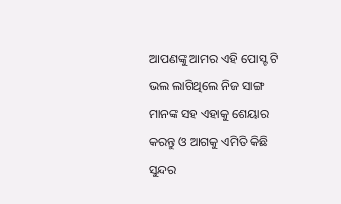ଆପଣଙ୍କୁ ଆମର ଏହି ପୋସ୍ଟ ଟି ଭଲ ଲାଗିଥିଲେ ନିଜ ସାଙ୍ଗ ମାନଙ୍କ ସହ ଏହାକୁ ଶେୟାର କରନ୍ତୁ ଓ ଆଗକୁ ଏମିତି କିଛି ସୁନ୍ଦର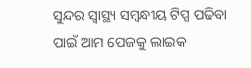ସୁନ୍ଦର ସ୍ୱାସ୍ଥ୍ୟ ସମ୍ବନ୍ଧୀୟ ଟିପ୍ସ ପଢିବା ପାଇଁ ଆମ ପେଜକୁ ଲାଇକ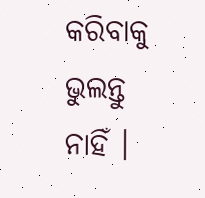କରିବାକୁ ଭୁଲନ୍ତୁ ନାହିଁ ।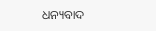ଧନ୍ୟବାଦ